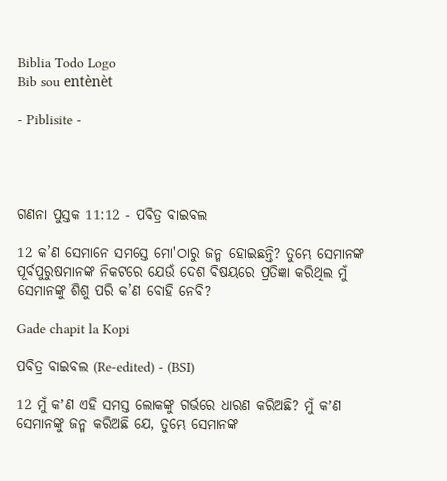Biblia Todo Logo
Bib sou entènèt

- Piblisite -




ଗଣନା ପୁସ୍ତକ 11:12 - ପବିତ୍ର ବାଇବଲ

12 କ’ଣ ସେମାନେ ସମସ୍ତେ ମୋ'ଠାରୁ ଜନ୍ମ ହୋଇଛନ୍ତି? ତୁମ୍ଭେ ସେମାନଙ୍କ ପୂର୍ବପୁରୁଷମାନଙ୍କ ନିକଟରେ ଯେଉଁ ଦେଶ ବିଷୟରେ ପ୍ରତିଜ୍ଞା କରିଥିଲ ମୁଁ ସେମାନଙ୍କୁ ଶିଶୁ ପରି କ’ଣ ବୋହି ନେବି?

Gade chapit la Kopi

ପବିତ୍ର ବାଇବଲ (Re-edited) - (BSI)

12 ମୁଁ କʼଣ ଏହି ସମସ୍ତ ଲୋକଙ୍କୁ ଗର୍ଭରେ ଧାରଣ କରିଅଛି? ମୁଁ କʼଣ ସେମାନଙ୍କୁ ଜନ୍ମ କରିଅଛି ଯେ, ତୁମ୍ଭେ ସେମାନଙ୍କ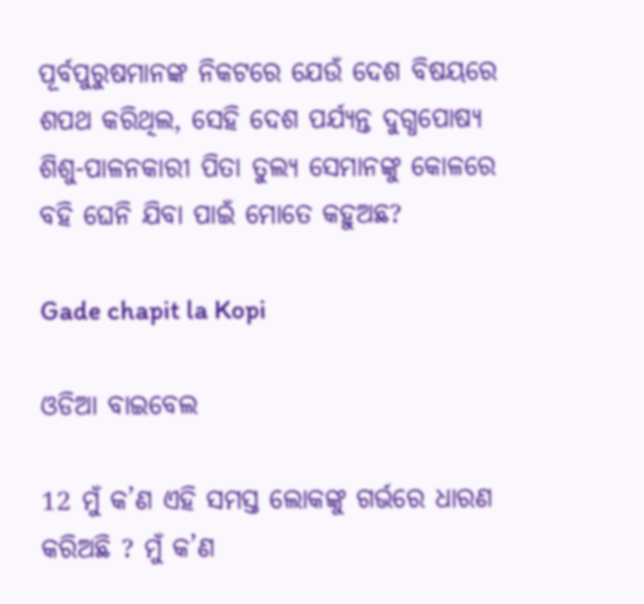ପୂର୍ବପୁରୁଷମାନଙ୍କ ନିକଟରେ ଯେଉଁ ଦେଶ ବିଷୟରେ ଶପଥ କରିଥିଲ, ସେହି ଦେଶ ପର୍ଯ୍ୟନ୍ତ ଦୁଗ୍ଧପୋଷ୍ୟ ଶିଶୁ-ପାଳନକାରୀ ପିତା ତୁଲ୍ୟ ସେମାନଙ୍କୁ କୋଳରେ ବହି ଘେନି ଯିବା ପାଇଁ ମୋତେ କହୁଅଛ?

Gade chapit la Kopi

ଓଡିଆ ବାଇବେଲ

12 ମୁଁ କ’ଣ ଏହି ସମସ୍ତ ଲୋକଙ୍କୁ ଗର୍ଭରେ ଧାରଣ କରିଅଛି ? ମୁଁ କ’ଣ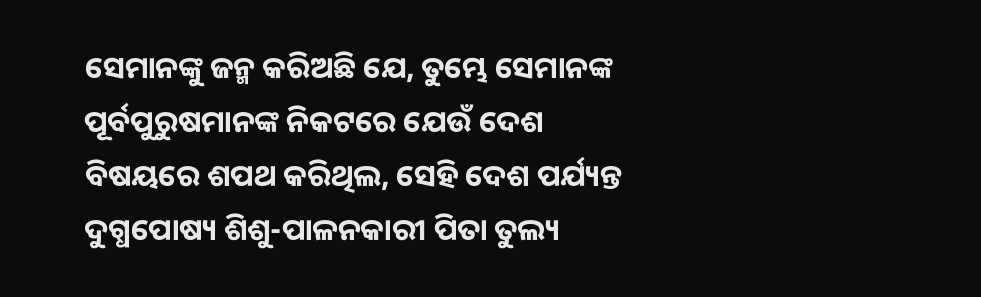ସେମାନଙ୍କୁ ଜନ୍ମ କରିଅଛି ଯେ, ତୁମ୍ଭେ ସେମାନଙ୍କ ପୂର୍ବପୁରୁଷମାନଙ୍କ ନିକଟରେ ଯେଉଁ ଦେଶ ବିଷୟରେ ଶପଥ କରିଥିଲ, ସେହି ଦେଶ ପର୍ଯ୍ୟନ୍ତ ଦୁଗ୍ଧପୋଷ୍ୟ ଶିଶୁ-ପାଳନକାରୀ ପିତା ତୁଲ୍ୟ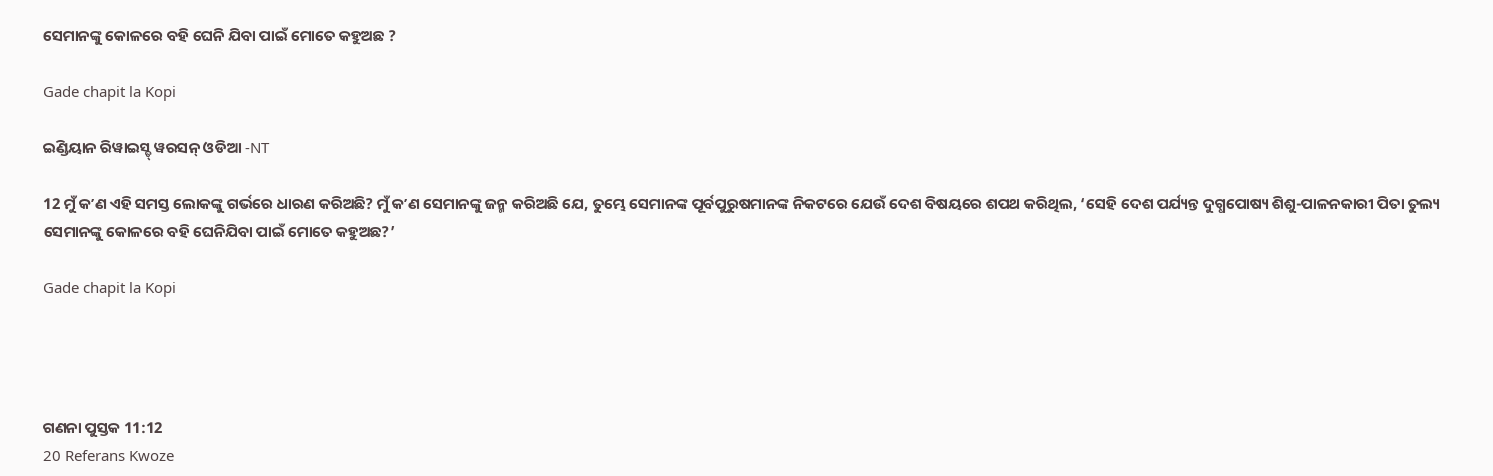ସେମାନଙ୍କୁ କୋଳରେ ବହି ଘେନି ଯିବା ପାଇଁ ମୋତେ କହୁଅଛ ?

Gade chapit la Kopi

ଇଣ୍ଡିୟାନ ରିୱାଇସ୍ଡ୍ ୱରସନ୍ ଓଡିଆ -NT

12 ମୁଁ କʼଣ ଏହି ସମସ୍ତ ଲୋକଙ୍କୁ ଗର୍ଭରେ ଧାରଣ କରିଅଛି? ମୁଁ କʼଣ ସେମାନଙ୍କୁ ଜନ୍ମ କରିଅଛି ଯେ, ତୁମ୍ଭେ ସେମାନଙ୍କ ପୂର୍ବପୁରୁଷମାନଙ୍କ ନିକଟରେ ଯେଉଁ ଦେଶ ବିଷୟରେ ଶପଥ କରିଥିଲ, ‘ସେହି ଦେଶ ପର୍ଯ୍ୟନ୍ତ ଦୁଗ୍ଧପୋଷ୍ୟ ଶିଶୁ-ପାଳନକାରୀ ପିତା ତୁଲ୍ୟ ସେମାନଙ୍କୁ କୋଳରେ ବହି ଘେନିଯିବା ପାଇଁ ମୋତେ କହୁଅଛ?’

Gade chapit la Kopi




ଗଣନା ପୁସ୍ତକ 11:12
20 Referans Kwoze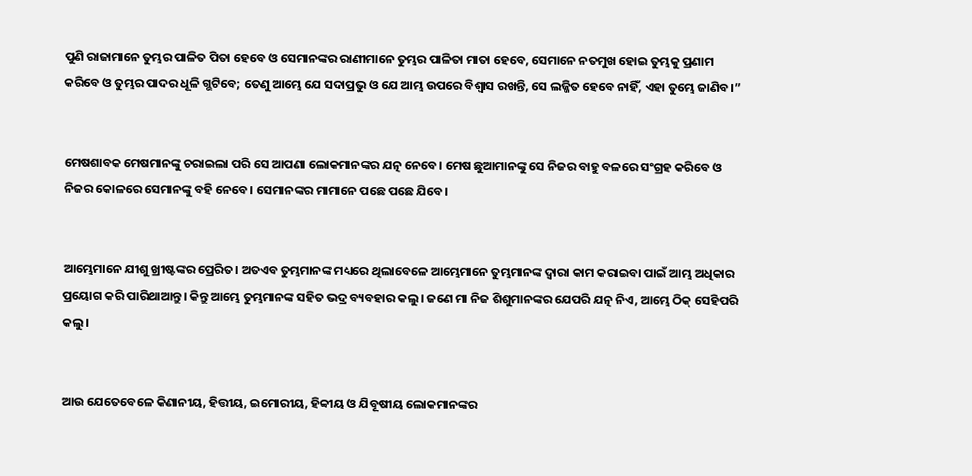ପୁଣି ରାଜାମାନେ ତୁମ୍ଭର ପାଳିତ ପିତା ହେବେ ଓ ସେମାନଙ୍କର ରାଣୀମାନେ ତୁମ୍ଭର ପାଳିତା ମାତା ହେବେ, ସେମାନେ ନତମୁଖ ହୋଇ ତୁମ୍ଭକୁ ପ୍ରଣାମ କରିବେ ଓ ତୁମ୍ଭର ପାଦର ଧୂଳି ଗ୍ଭଟିବେ; ତେଣୁ ଆମ୍ଭେ ଯେ ସଦାପ୍ରଭୁ ଓ ଯେ ଆମ୍ଭ ଉପରେ ବିଶ୍ୱାସ ରଖନ୍ତି, ସେ ଲଜ୍ଜିତ ହେବେ ନାହିଁ, ଏହା ତୁମ୍ଭେ ଜାଣିବ।”


ମେଷଶାବକ ମେଷମାନଙ୍କୁ ଚରାଇଲା ପରି ସେ ଆପଣା ଲୋକମାନଙ୍କର ଯତ୍ନ ନେବେ। ମେଷ ଛୁଆମାନଙ୍କୁ ସେ ନିଜର ବାହୁ ବଳରେ ସଂଗ୍ରହ କରିବେ ଓ ନିଜର କୋଳରେ ସେମାନଙ୍କୁ ବହି ନେବେ। ସେମାନଙ୍କର ମାମାନେ ପଛେ ପଛେ ଯିବେ।


ଆମ୍ଭେମାନେ ଯୀଶୁ ଖ୍ରୀଷ୍ଟଙ୍କର ପ୍ରେରିତ। ଅତଏବ ତୁମ୍ଭମାନଙ୍କ ମଧ୍ୟରେ ଥିଲାବେଳେ ଆମ୍ଭେମାନେ ତୁମ୍ଭମାନଙ୍କ ଦ୍ୱାରା କାମ କରାଇବା ପାଇଁ ଆମ୍ଭ ଅଧିକାର ପ୍ରୟୋଗ କରି ପାରିଥାଆନ୍ତୁ। କିନ୍ତୁ ଆମ୍ଭେ ତୁମ୍ଭମାନଙ୍କ ସହିତ ଭଦ୍ର ବ୍ୟବହାର କଲୁ। ଜଣେ ମା ନିଜ ଶିଶୁମାନଙ୍କର ଯେପରି ଯତ୍ନ ନିଏ, ଆମ୍ଭେ ଠିକ୍ ସେହିପରି କଲୁ।


ଆଉ ଯେତେବେଳେ କିଣାନୀୟ, ହିତ୍ତୀୟ, ଇମୋରୀୟ, ହିବ୍ବୀୟ ଓ ଯିବୂଷୀୟ ଲୋକମାନଙ୍କର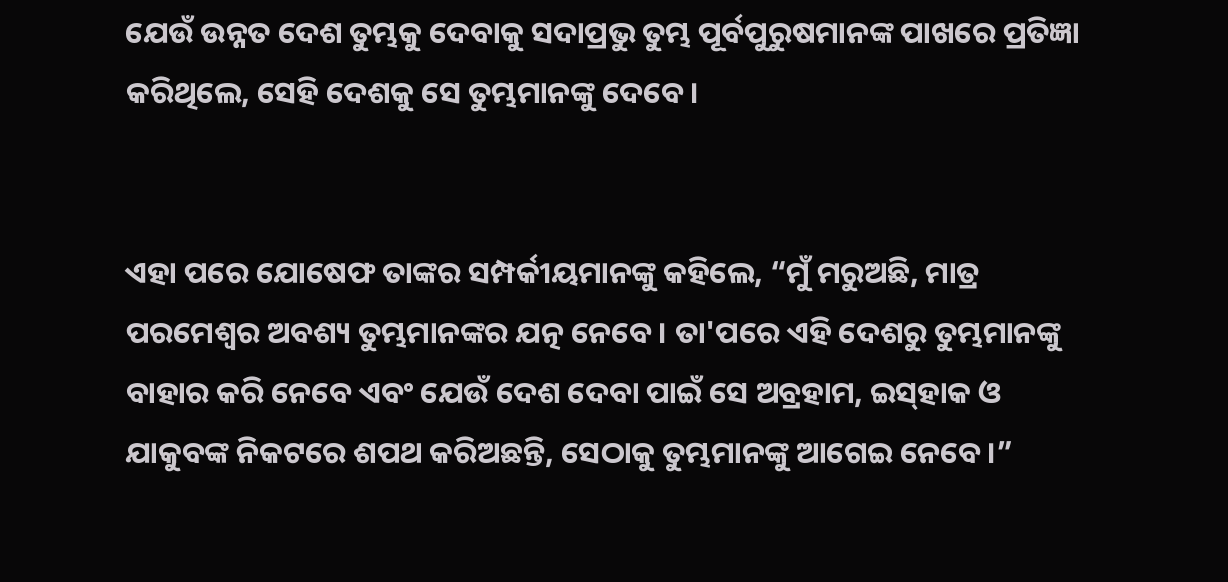ଯେଉଁ ଉନ୍ନତ ଦେଶ ତୁମ୍ଭକୁ ଦେବାକୁ ସଦାପ୍ରଭୁ ତୁମ୍ଭ ପୂର୍ବପୁରୁଷମାନଙ୍କ ପାଖରେ ପ୍ରତିଜ୍ଞା କରିଥିଲେ, ସେହି ଦେଶକୁ ସେ ତୁମ୍ଭମାନଙ୍କୁ ଦେବେ।


ଏହା ପରେ ଯୋଷେଫ ତାଙ୍କର ସମ୍ପର୍କୀୟମାନଙ୍କୁ କହିଲେ, “ମୁଁ ମରୁଅଛି, ମାତ୍ର ପରମେଶ୍ୱର ଅବଶ୍ୟ ତୁମ୍ଭମାନଙ୍କର ଯତ୍ନ ନେବେ। ତା'ପରେ ଏହି ଦେଶରୁ ତୁମ୍ଭମାନଙ୍କୁ ବାହାର କରି ନେବେ ଏବଂ ଯେଉଁ ଦେଶ ଦେବା ପାଇଁ ସେ ଅବ୍ରହାମ, ଇ‌ସ୍‌ହାକ ଓ ଯାକୁବଙ୍କ ନିକଟରେ ଶପଥ କରିଅଛନ୍ତି, ସେଠାକୁ ତୁମ୍ଭମାନଙ୍କୁ ଆଗେଇ ନେବେ।”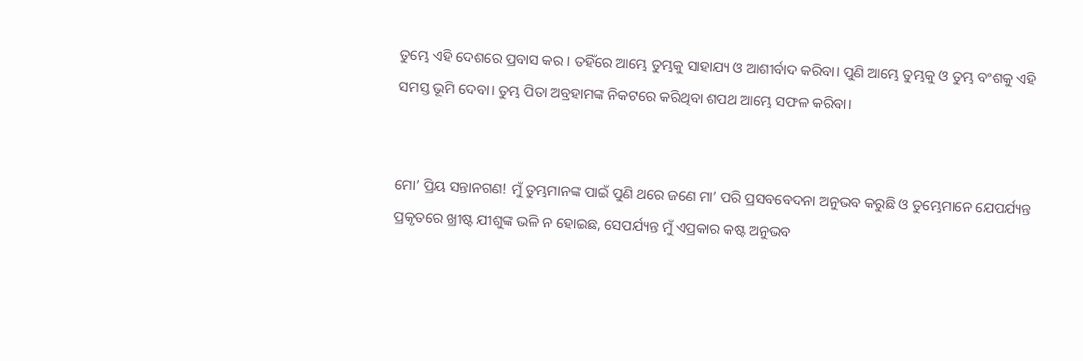ତୁମ୍ଭେ ଏହି ଦେଶରେ ପ୍ରବାସ କର। ତହିଁରେ ଆମ୍ଭେ ତୁମ୍ଭକୁ ସାହାଯ୍ୟ ଓ ଆଶୀର୍ବାଦ କରିବା। ପୁଣି ଆମ୍ଭେ ତୁମ୍ଭକୁ ଓ ତୁମ୍ଭ ବଂଶକୁ ଏହି ସମସ୍ତ ଭୂମି ଦେବା। ତୁମ୍ଭ ପିତା ଅବ୍ରହାମଙ୍କ ନିକଟରେ କରିଥିବା ଶପଥ ଆମ୍ଭେ ସଫଳ କରିବା।


ମୋ’ ପ୍ରିୟ ସନ୍ତାନଗଣ! ମୁଁ ତୁମ୍ଭମାନଙ୍କ ପାଇଁ ପୁଣି ଥରେ ଜଣେ ମା’ ପରି ପ୍ରସବବେଦନା ଅନୁଭବ କରୁଛି ଓ ତୁମ୍ଭେମାନେ ଯେପର୍ଯ୍ୟନ୍ତ ପ୍ରକୃତରେ ଖ୍ରୀଷ୍ଟ ଯୀଶୁଙ୍କ ଭଳି ନ ହୋଇଛ, ସେପର୍ଯ୍ୟନ୍ତ ମୁଁ ଏପ୍ରକାର କଷ୍ଟ ଅନୁଭବ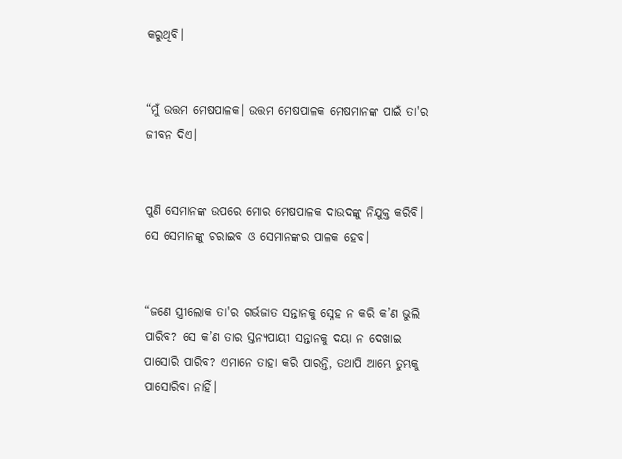କରୁଥିବି।


“ମୁଁ ଉତ୍ତମ ମେଷପାଳକ। ଉତ୍ତମ ମେଷପାଳକ ମେଷମାନଙ୍କ ପାଇଁ ତା'ର ଜୀବନ ଦିଏ।


ପୁଣି ସେମାନଙ୍କ ଉପରେ ମୋର ମେଷପାଳକ ଦାଉଦଙ୍କୁ ନିଯୁକ୍ତ କରିବି। ସେ ସେମାନଙ୍କୁ ଚରାଇବ ଓ ସେମାନଙ୍କର ପାଳକ ହେବ।


“ଜଣେ ସ୍ତ୍ରୀଲୋକ ତା'ର ଗର୍ଭଜାତ ସନ୍ତାନକୁ ସ୍ନେହ ନ କରି କ’ଣ ଭୁଲି ପାରିବ? ସେ କ’ଣ ତାର ସ୍ତନ୍ୟପାୟୀ ସନ୍ତାନକୁ ଦୟା ନ ଦେଖାଇ ପାସୋରି ପାରିବ? ଏମାନେ ତାହା କରି ପାରନ୍ତି, ତଥାପି ଆମ୍ଭେ ତୁମ୍ଭକୁ ପାସୋରିବା ନାହିଁ।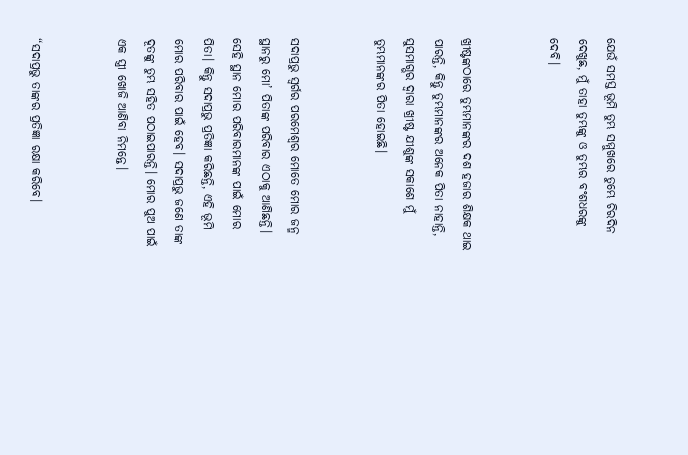ଯେଉଁ ସମସ୍ତ ଭୂମି ତୁମ୍ଭ ସମ୍ମୁଖରେ ତୁମ୍ଭେ ଚିରଦିନ ଦେଖୁଛ, ମୁଁ ତାହା ତୁମ୍ଭଙ୍କୁ ଓ ତୁମ୍ଭର ବଂଶଧରଙ୍କୁ ଦେବି।


ଖ୍ରୀଷ୍ଟଙ୍କଠାରେ ତୁମ୍ଭମାନଙ୍କର ଦଶ ହଜାର ଶିକ୍ଷକ ଥାଇ ପାରନ୍ତି, କିନ୍ତୁ ତୁମ୍ଭମାନଙ୍କର ଅନେକ ପିତା ନାହାନ୍ତି, ସୁସମାଗ୍ଭର ଦ୍ୱାରା ଖ୍ରୀଷ୍ଟ ଯୀଶୁଙ୍କ ସକାଶେ ମୁଁ ତୁମ୍ଭମାନଙ୍କର ପିତା ହୋଇଛି।


ସଦାପ୍ରଭୁ ସ୍ୱର୍ଗର ପରମେଶ୍ୱର ମୋତେ ମୋର ଜନ୍ମ ସ୍ଥାନରୁ ମୋ’ ପିତାଙ୍କ ପରିବାର ଏଠାକୁ ଆଣିଛନ୍ତି। ସେହି ସ୍ଥାନ ମୋର ପରିବାରମାନଙ୍କ ପାଇଁ ମୋର ପିତା। କିନ୍ତୁ ସଦାପ୍ରଭୁ ପ୍ରତିଜ୍ଞା କରିଛନ୍ତି, ଏହି ଭୂମି ମୋର ପରିବାର ପାଇଁ ହେବ। ସଦାପ୍ରଭୁ ଜଣେ ତାଙ୍କ ଦୂତଙ୍କୁ ତୁମ୍ଭ ସହିତ ପଠାଇପାରନ୍ତି। ମୋର ପୁଅ ପାଇଁ ଏକ ସ୍ତ୍ରୀ ଖୋଜି ଆଣିବା ନିମନ୍ତେ।


“ସଦାପ୍ରଭୁ ତାଙ୍କର ପ୍ରତିଜ୍ଞା ରକ୍ଷା କରିବେ।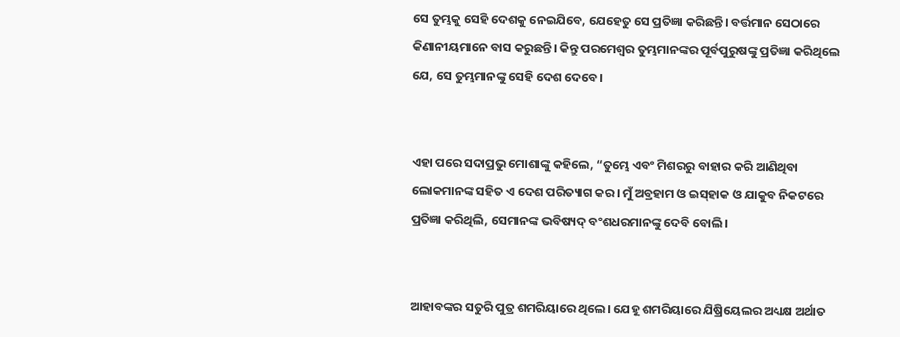ସେ ତୁମ୍ଭକୁ ସେହି ଦେଶକୁ ନେଇଯିବେ, ଯେହେତୁ ସେ ପ୍ରତିଜ୍ଞା କରିଛନ୍ତି। ବର୍ତ୍ତମାନ ସେଠାରେ କିଣାନୀୟମାନେ ବାସ କରୁଛନ୍ତି। କିନ୍ତୁ ପରମେଶ୍ୱର ତୁମ୍ଭମାନଙ୍କର ପୂର୍ବପୁରୁଷଙ୍କୁ ପ୍ରତିଜ୍ଞା କରିଥିଲେ ଯେ, ସେ ତୁମ୍ଭମାନଙ୍କୁ ସେହି ଦେଶ ଦେବେ।


ଏହା ପରେ ସଦାପ୍ରଭୁ ମୋଶାଙ୍କୁ କହିଲେ, “ତୁମ୍ଭେ ଏବଂ ମିଶରରୁ ବାହାର କରି ଆଣିଥିବା ଲୋକମାନଙ୍କ ସହିତ ଏ ଦେଶ ପରିତ୍ୟାଗ କର। ମୁଁ ଅବ୍ରହାମ ଓ ଇ‌ସ୍‌ହାକ ଓ ଯାକୁବ ନିକଟରେ ପ୍ରତିଜ୍ଞା କରିଥିଲି, ସେମାନଙ୍କ ଭବିଷ୍ୟଦ୍ ବଂଶଧରମାନଙ୍କୁ ଦେବି ବୋଲି।


ଆହାବଙ୍କର ସତୁରି ପୁତ୍ର ଶମରିୟାରେ ଥିଲେ। ଯେହୂ ଶମରିୟାରେ ଯିଷ୍ରିୟେଲର ଅଧ୍ୟକ୍ଷ ଅର୍ଥାତ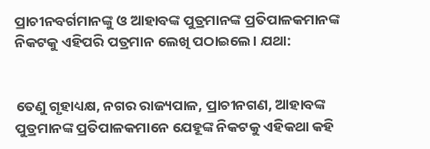ପ୍ରାଚୀନବର୍ଗମାନଙ୍କୁ ଓ ଆହାବଙ୍କ ପୁତ୍ରମାନଙ୍କ ପ୍ରତିପାଳକମାନଙ୍କ ନିକଟକୁ ଏହିପରି ପତ୍ରମାନ ଲେଖି ପଠାଇଲେ। ଯଥା:


ତେଣୁ ଗୃହାଧ୍ୟକ୍ଷ, ନଗର ରାଜ୍ୟପାଳ, ପ୍ରାଚୀନଗଣ, ଆହାବଙ୍କ ପୁତ୍ରମାନଙ୍କ ପ୍ରତିପାଳକମାନେ ଯେହୂଙ୍କ ନିକଟକୁ ଏହିକଥା କହି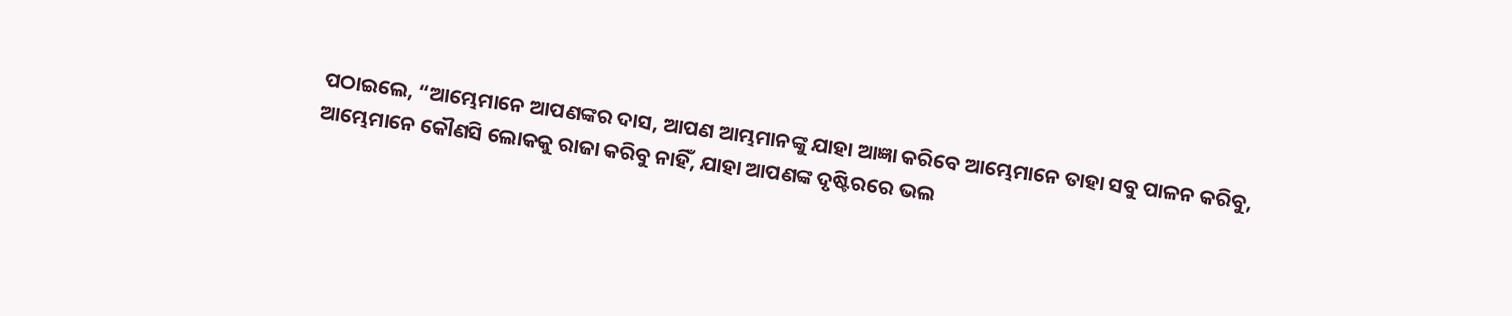ପଠାଇଲେ, “ଆମ୍ଭେମାନେ ଆପଣଙ୍କର ଦାସ, ଆପଣ ଆମ୍ଭମାନଙ୍କୁ ଯାହା ଆଜ୍ଞା କରିବେ ଆମ୍ଭେମାନେ ତାହା ସବୁ ପାଳନ କରିବୁ, ଆମ୍ଭେମାନେ କୌଣସି ଲୋକକୁ ରାଜା କରିବୁ ନାହିଁ, ଯାହା ଆପଣଙ୍କ ଦୃଷ୍ଟିରରେ ଭଲ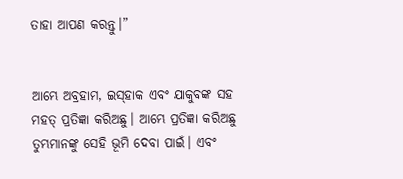ତାହା ଆପଣ କରନ୍ତୁ।”


ଆମ୍ଭେ ଅବ୍ରହାମ, ଇ‌ସ୍‌ହାକ ଏବଂ ଯାକୁବଙ୍କ ସହ ମହତ୍ ପ୍ରତିଜ୍ଞା କରିଅଛୁ। ଆମ୍ଭେ ପ୍ରତିଜ୍ଞା କରିଅଛୁ ତୁମ୍ଭମାନଙ୍କୁ ସେହି ଭୂମି ଦେବା ପାଇଁ। ଏବଂ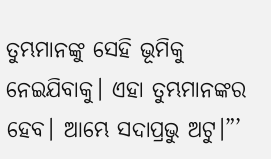ତୁମ୍ଭମାନଙ୍କୁ ସେହି ଭୂମିକୁ ନେଇଯିବାକୁ। ଏହା ତୁମ୍ଭମାନଙ୍କର ହେବ। ଆମ୍ଭେ ସଦାପ୍ରଭୁ ଅଟୁ।”’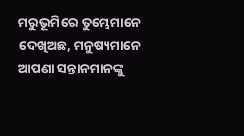ମରୁଭୂମିରେ ତୁମ୍ଭେମାନେ ଦେଖିଅଛ, ମନୁଷ୍ୟମାନେ ଆପଣା ସନ୍ତାନମାନଙ୍କୁ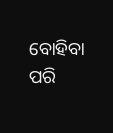ବୋହିବା ପରି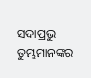ସଦାପ୍ରଭୁ ତୁମ୍ଭମାନଙ୍କର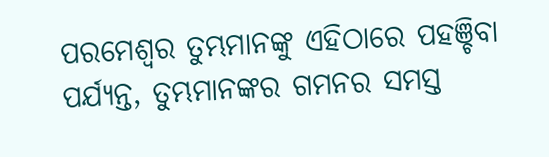ପରମେଶ୍ୱର ତୁମ୍ଭମାନଙ୍କୁ ଏହିଠାରେ ପହଞ୍ଚିବା ପର୍ଯ୍ୟନ୍ତ, ତୁମ୍ଭମାନଙ୍କର ଗମନର ସମସ୍ତ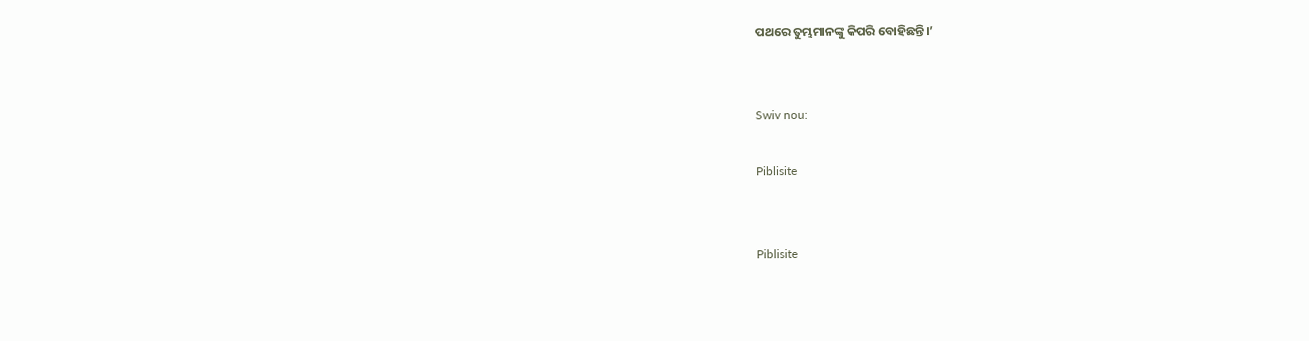ପଥରେ ତୁମ୍ଭମାନଙ୍କୁ କିପରି ବୋହିଛନ୍ତି।’


Swiv nou:

Piblisite


Piblisite